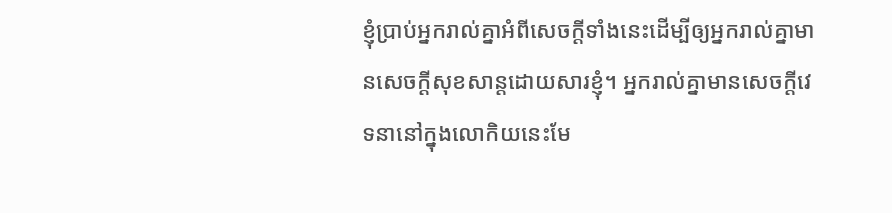ខ្ញុំប្រាប់អ្នករាល់គ្នាអំពីសេចក្ដីទាំងនេះដើម្បីឲ្យអ្នករាល់គ្នាមានសេចក្ដីសុខសាន្តដោយសារខ្ញុំ។ អ្នករាល់គ្នាមានសេចក្ដីវេទនានៅក្នុងលោកិយនេះមែ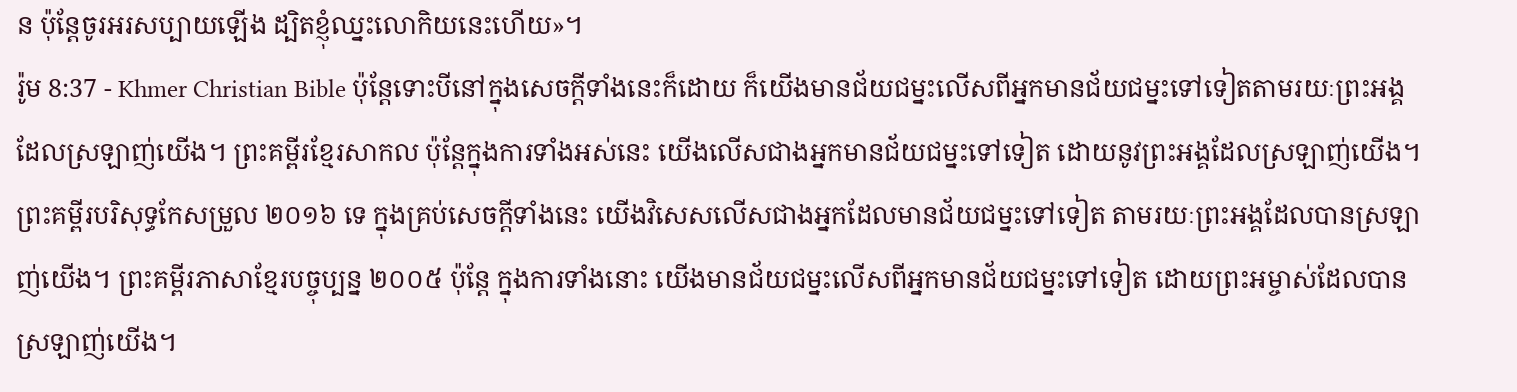ន ប៉ុន្ដែចូរអរសប្បាយឡើង ដ្បិតខ្ញុំឈ្នះលោកិយនេះហើយ»។
រ៉ូម 8:37 - Khmer Christian Bible ប៉ុន្ដែទោះបីនៅក្នុងសេចក្ដីទាំងនេះក៏ដោយ ក៏យើងមានជ័យជម្នះលើសពីអ្នកមានជ័យជម្នះទៅទៀតតាមរយៈព្រះអង្គដែលស្រឡាញ់យើង។ ព្រះគម្ពីរខ្មែរសាកល ប៉ុន្តែក្នុងការទាំងអស់នេះ យើងលើសជាងអ្នកមានជ័យជម្នះទៅទៀត ដោយនូវព្រះអង្គដែលស្រឡាញ់យើង។ ព្រះគម្ពីរបរិសុទ្ធកែសម្រួល ២០១៦ ទេ ក្នុងគ្រប់សេចក្តីទាំងនេះ យើងវិសេសលើសជាងអ្នកដែលមានជ័យជម្នះទៅទៀត តាមរយៈព្រះអង្គដែលបានស្រឡាញ់យើង។ ព្រះគម្ពីរភាសាខ្មែរបច្ចុប្បន្ន ២០០៥ ប៉ុន្តែ ក្នុងការទាំងនោះ យើងមានជ័យជម្នះលើសពីអ្នកមានជ័យជម្នះទៅទៀត ដោយព្រះអម្ចាស់ដែលបានស្រឡាញ់យើង។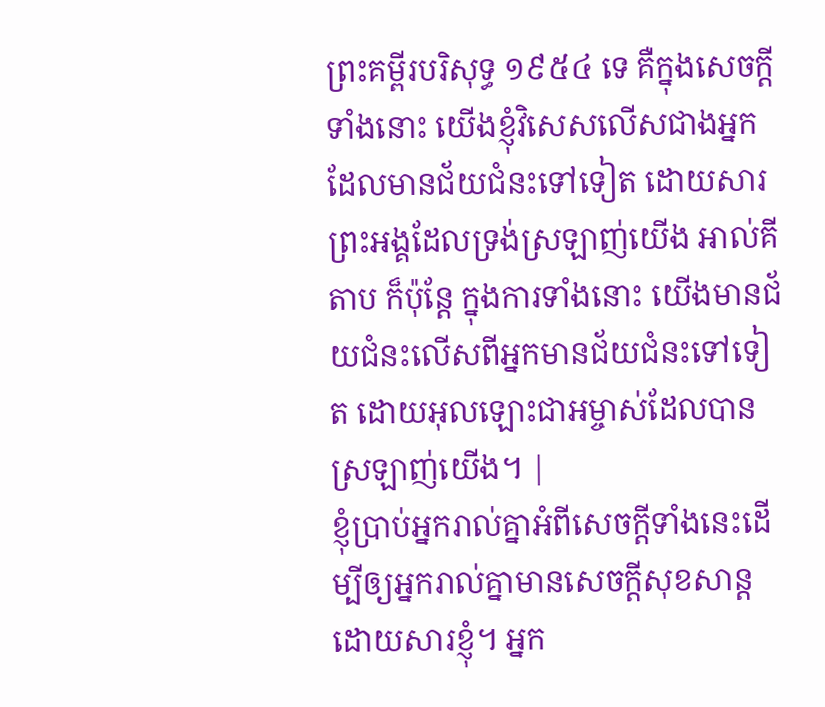ព្រះគម្ពីរបរិសុទ្ធ ១៩៥៤ ទេ គឺក្នុងសេចក្ដីទាំងនោះ យើងខ្ញុំវិសេសលើសជាងអ្នកដែលមានជ័យជំនះទៅទៀត ដោយសារព្រះអង្គដែលទ្រង់ស្រឡាញ់យើង អាល់គីតាប ក៏ប៉ុន្ដែ ក្នុងការទាំងនោះ យើងមានជ័យជំនះលើសពីអ្នកមានជ័យជំនះទៅទៀត ដោយអុលឡោះជាអម្ចាស់ដែលបានស្រឡាញ់យើង។ |
ខ្ញុំប្រាប់អ្នករាល់គ្នាអំពីសេចក្ដីទាំងនេះដើម្បីឲ្យអ្នករាល់គ្នាមានសេចក្ដីសុខសាន្តដោយសារខ្ញុំ។ អ្នក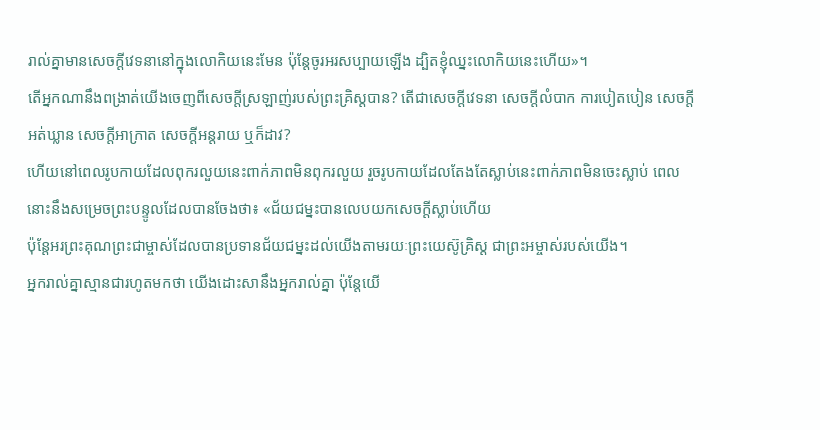រាល់គ្នាមានសេចក្ដីវេទនានៅក្នុងលោកិយនេះមែន ប៉ុន្ដែចូរអរសប្បាយឡើង ដ្បិតខ្ញុំឈ្នះលោកិយនេះហើយ»។
តើអ្នកណានឹងពង្រាត់យើងចេញពីសេចក្ដីស្រឡាញ់របស់ព្រះគ្រិស្ដបាន? តើជាសេចក្ដីវេទនា សេចក្ដីលំបាក ការបៀតបៀន សេចក្ដីអត់ឃ្លាន សេចក្ដីអាក្រាត សេចក្ដីអន្តរាយ ឬក៏ដាវ?
ហើយនៅពេលរូបកាយដែលពុករលួយនេះពាក់ភាពមិនពុករលួយ រួចរូបកាយដែលតែងតែស្លាប់នេះពាក់ភាពមិនចេះស្លាប់ ពេលនោះនឹងសម្រេចព្រះបន្ទូលដែលបានចែងថា៖ «ជ័យជម្នះបានលេបយកសេចក្ដីស្លាប់ហើយ
ប៉ុន្ដែអរព្រះគុណព្រះជាម្ចាស់ដែលបានប្រទានជ័យជម្នះដល់យើងតាមរយៈព្រះយេស៊ូគ្រិស្ដ ជាព្រះអម្ចាស់របស់យើង។
អ្នករាល់គ្នាស្មានជារហូតមកថា យើងដោះសានឹងអ្នករាល់គ្នា ប៉ុន្ដែយើ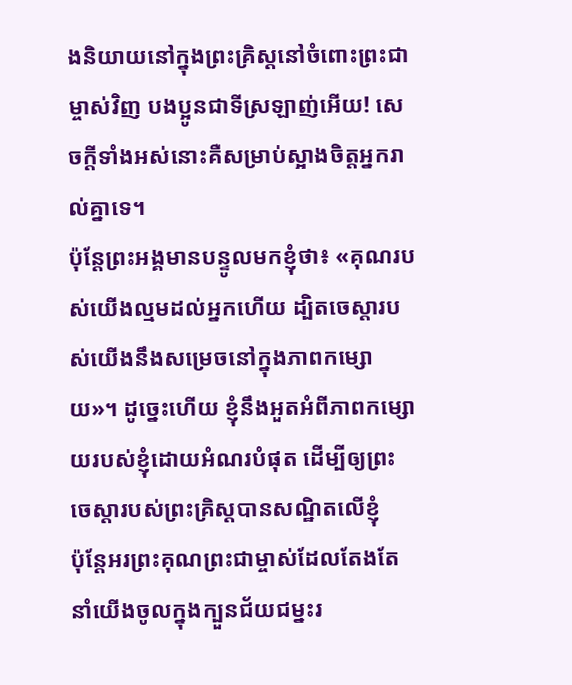ងនិយាយនៅក្នុងព្រះគ្រិស្ដនៅចំពោះព្រះជាម្ចាស់វិញ បងប្អូនជាទីស្រឡាញ់អើយ! សេចក្ដីទាំងអស់នោះគឺសម្រាប់ស្អាងចិត្ដអ្នករាល់គ្នាទេ។
ប៉ុន្ដែព្រះអង្គមានបន្ទូលមកខ្ញុំថា៖ «គុណរបស់យើងល្មមដល់អ្នកហើយ ដ្បិតចេស្ដារបស់យើងនឹងសម្រេចនៅក្នុងភាពកម្សោយ»។ ដូច្នេះហើយ ខ្ញុំនឹងអួតអំពីភាពកម្សោយរបស់ខ្ញុំដោយអំណរបំផុត ដើម្បីឲ្យព្រះចេស្ដារបស់ព្រះគ្រិស្ដបានសណ្ឋិតលើខ្ញុំ
ប៉ុន្ដែអរព្រះគុណព្រះជាម្ចាស់ដែលតែងតែនាំយើងចូលក្នុងក្បួនជ័យជម្នះរ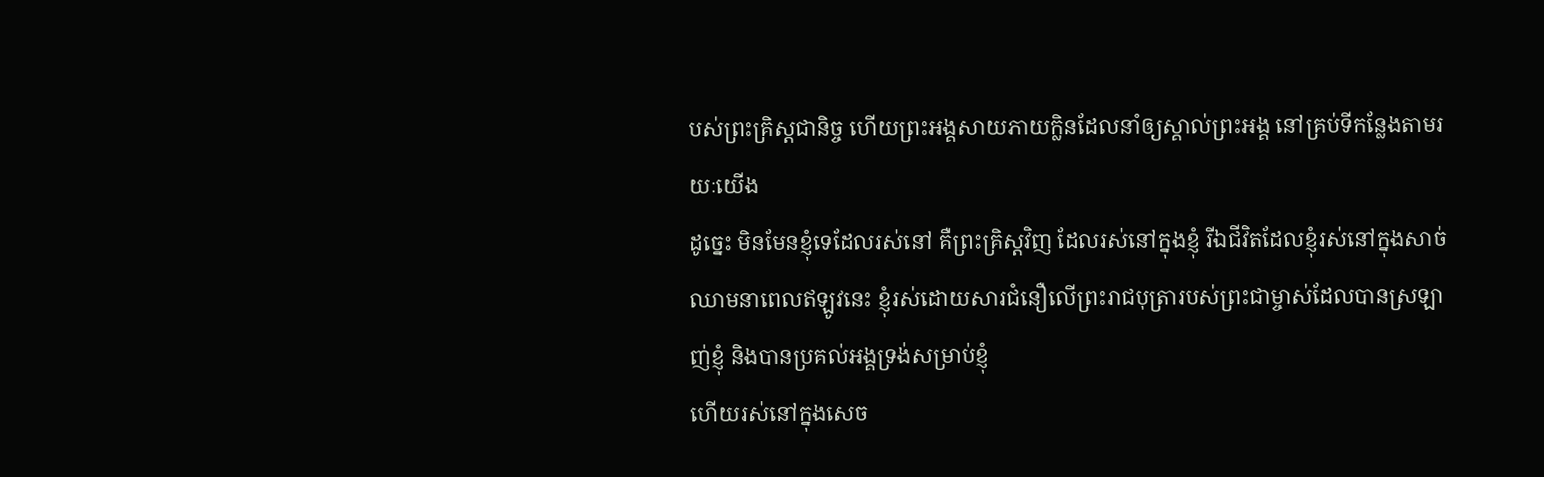បស់ព្រះគ្រិស្ដជានិច្ច ហើយព្រះអង្គសាយភាយក្លិនដែលនាំឲ្យស្គាល់ព្រះអង្គ នៅគ្រប់ទីកន្លែងតាមរយៈយើង
ដូច្នេះ មិនមែនខ្ញុំទេដែលរស់នៅ គឺព្រះគ្រិស្ដវិញ ដែលរស់នៅក្នុងខ្ញុំ រីឯជីវិតដែលខ្ញុំរស់នៅក្នុងសាច់ឈាមនាពេលឥឡូវនេះ ខ្ញុំរស់ដោយសារជំនឿលើព្រះរាជបុត្រារបស់ព្រះជាម្ចាស់ដែលបានស្រឡាញ់ខ្ញុំ និងបានប្រគល់អង្គទ្រង់សម្រាប់ខ្ញុំ
ហើយរស់នៅក្នុងសេច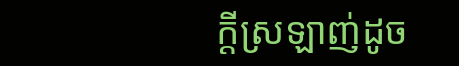ក្ដីស្រឡាញ់ដូច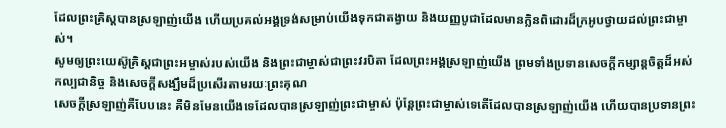ដែលព្រះគ្រិស្ដបានស្រឡាញ់យើង ហើយប្រគល់អង្គទ្រង់សម្រាប់យើងទុកជាតង្វាយ និងយញ្ញបូជាដែលមានក្លិនពិដោរដ៏ក្រអូបថ្វាយដល់ព្រះជាម្ចាស់។
សូមឲ្យព្រះយេស៊ូគ្រិស្ដជាព្រះអម្ចាស់របស់យើង និងព្រះជាម្ចាស់ជាព្រះវរបិតា ដែលព្រះអង្គស្រឡាញ់យើង ព្រមទាំងប្រទានសេចក្ដីកម្សាន្ដចិត្ដដ៏អស់កល្បជានិច្ច និងសេចក្ដីសង្ឃឹមដ៏ប្រសើរតាមរយៈព្រះគុណ
សេចក្ដីស្រឡាញ់គឺបែបនេះ គឺមិនមែនយើងទេដែលបានស្រឡាញ់ព្រះជាម្ចាស់ ប៉ុន្ដែព្រះជាម្ចាស់ទេតើដែលបានស្រឡាញ់យើង ហើយបានប្រទានព្រះ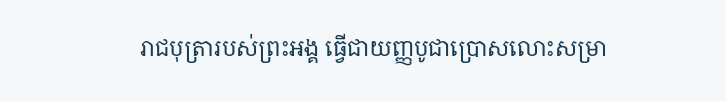រាជបុត្រារបស់ព្រះអង្គ ធ្វើជាយញ្ញបូជាប្រោសលោះសម្រា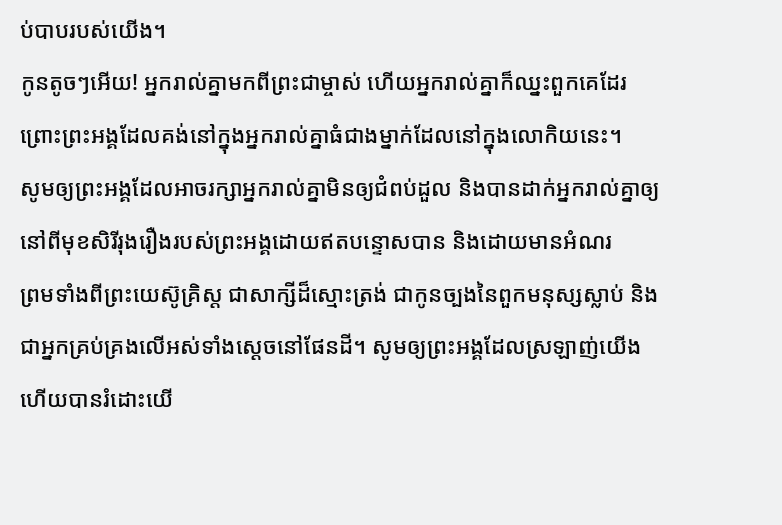ប់បាបរបស់យើង។
កូនតូចៗអើយ! អ្នករាល់គ្នាមកពីព្រះជាម្ចាស់ ហើយអ្នករាល់គ្នាក៏ឈ្នះពួកគេដែរ ព្រោះព្រះអង្គដែលគង់នៅក្នុងអ្នករាល់គ្នាធំជាងម្នាក់ដែលនៅក្នុងលោកិយនេះ។
សូមឲ្យព្រះអង្គដែលអាចរក្សាអ្នករាល់គ្នាមិនឲ្យជំពប់ដួល និងបានដាក់អ្នករាល់គ្នាឲ្យនៅពីមុខសិរីរុងរឿងរបស់ព្រះអង្គដោយឥតបន្ទោសបាន និងដោយមានអំណរ
ព្រមទាំងពីព្រះយេស៊ូគ្រិស្ដ ជាសាក្សីដ៏ស្មោះត្រង់ ជាកូនច្បងនៃពួកមនុស្សស្លាប់ និងជាអ្នកគ្រប់គ្រងលើអស់ទាំងស្ដេចនៅផែនដី។ សូមឲ្យព្រះអង្គដែលស្រឡាញ់យើង ហើយបានរំដោះយើ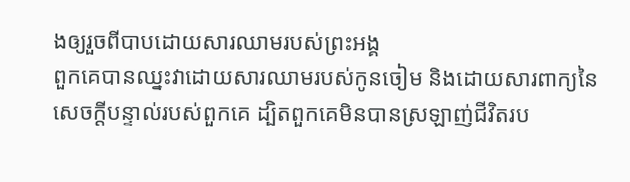ងឲ្យរួចពីបាបដោយសារឈាមរបស់ព្រះអង្គ
ពួកគេបានឈ្នះវាដោយសារឈាមរបស់កូនចៀម និងដោយសារពាក្យនៃសេចក្ដីបន្ទាល់របស់ពួកគេ ដ្បិតពួកគេមិនបានស្រឡាញ់ជីវិតរប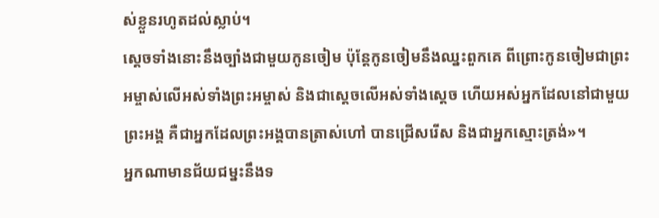ស់ខ្លួនរហូតដល់ស្លាប់។
ស្ដេចទាំងនោះនឹងច្បាំងជាមួយកូនចៀម ប៉ុន្ដែកូនចៀមនឹងឈ្នះពួកគេ ពីព្រោះកូនចៀមជាព្រះអម្ចាស់លើអស់ទាំងព្រះអម្ចាស់ និងជាស្ដេចលើអស់ទាំងស្ដេច ហើយអស់អ្នកដែលនៅជាមួយព្រះអង្គ គឺជាអ្នកដែលព្រះអង្គបានត្រាស់ហៅ បានជ្រើសរើស និងជាអ្នកស្មោះត្រង់»។
អ្នកណាមានជ័យជម្នះនឹងទ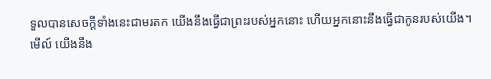ទួលបានសេចក្ដីទាំងនេះជាមរតក យើងនឹងធ្វើជាព្រះរបស់អ្នកនោះ ហើយអ្នកនោះនឹងធ្វើជាកូនរបស់យើង។
មើល៍ យើងនឹង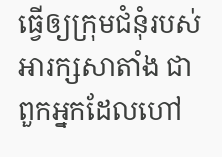ធ្វើឲ្យក្រុមជំនុំរបស់អារក្សសាតាំង ជាពួកអ្នកដែលហៅ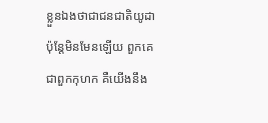ខ្លួនឯងថាជាជនជាតិយូដា ប៉ុន្ដែមិនមែនឡើយ ពួកគេជាពួកកុហក គឺយើងនឹង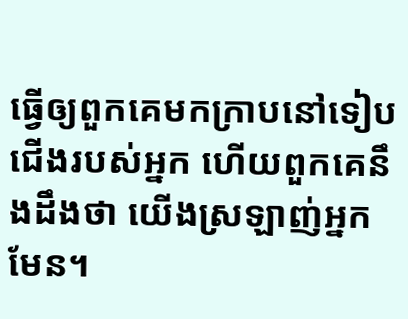ធ្វើឲ្យពួកគេមកក្រាបនៅទៀបជើងរបស់អ្នក ហើយពួកគេនឹងដឹងថា យើងស្រឡាញ់អ្នកមែន។